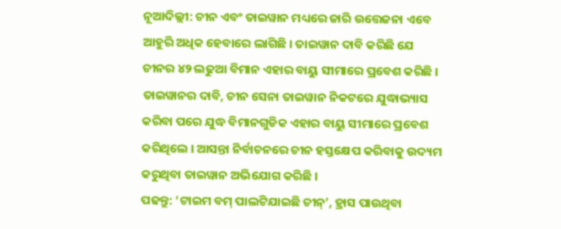ନୂଆଦିଲ୍ଲୀ: ଚୀନ ଏବଂ ତାଇୱାନ ମଧ୍ୟରେ ଜାରି ଉତ୍ତେଜନା ଏବେ ଆହୁରି ଅଧିକ ହେବାରେ ଲାଗିଛି । ତାଇୱାନ ଦାବି କରିଛି ଯେ ଚୀନର ୪୨ ଲଢୁଆ ବିମାନ ଏହାର ବାୟୁ ସୀମାରେ ପ୍ରବେଶ କରିଛି । ତାଇୱାନର ଦାବି, ଚୀନ ସେନା ତାଇୱାନ ନିକଟରେ ଯୁଦ୍ଧାଭ୍ୟାସ କରିବା ପରେ ଯୁଦ୍ଧ ବିମାନଗୁଡିକ ଏହାର ବାୟୁ ସୀମାରେ ପ୍ରବେଶ କରିଥିଲେ । ଆସନ୍ତା ନିର୍ବାଚନରେ ଚୀନ ହସ୍ତକ୍ଷେପ କରିବାକୁ ଉଦ୍ୟମ କରୁଥିବା ତାଇୱାନ ଅଭିଯୋଗ କରିଛି ।
ପଢନ୍ତୁ: ‘ଟାଇମ ବମ୍ ପାଲଟିଯାଇଛି ଚୀନ୍’, ହ୍ରାସ ପାଉଥିବା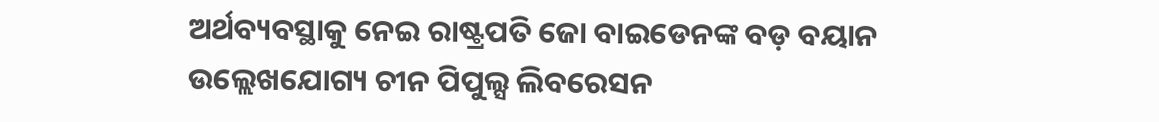ଅର୍ଥବ୍ୟବସ୍ଥାକୁ ନେଇ ରାଷ୍ଟ୍ରପତି ଜୋ ବାଇଡେନଙ୍କ ବଡ଼ ବୟାନ
ଉଲ୍ଲେଖଯୋଗ୍ୟ ଚୀନ ପିପୁଲ୍ସ ଲିବରେସନ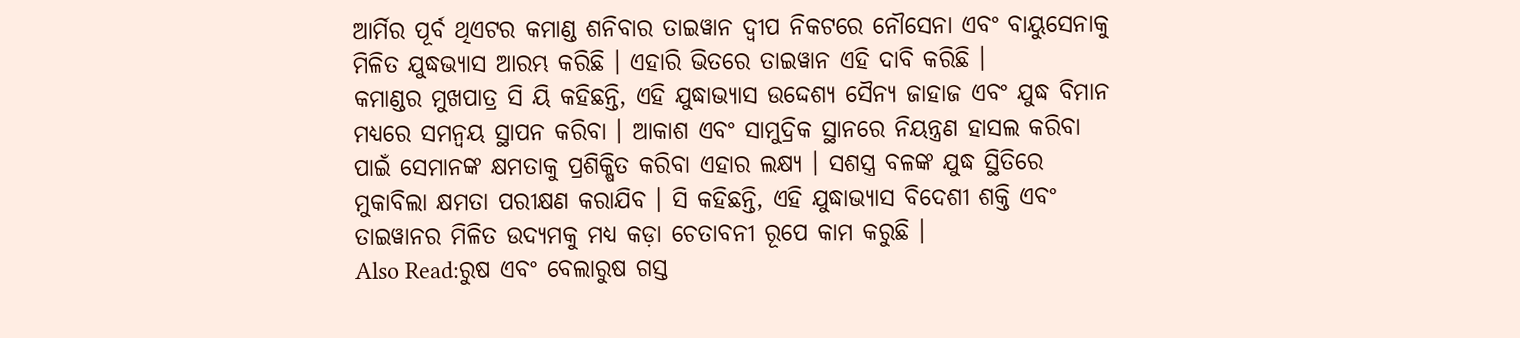ଆର୍ମିର ପୂର୍ବ ଥିଏଟର କମାଣ୍ଡ ଶନିବାର ତାଇୱାନ ଦ୍ୱୀପ ନିକଟରେ ନୌସେନା ଏବଂ ବାୟୁସେନାକୁ ମିଳିତ ଯୁଦ୍ଧଭ୍ୟାସ ଆରମ୍ଭ କରିଛି । ଏହାରି ଭିତରେ ତାଇୱାନ ଏହି ଦାବି କରିଛି ।
କମାଣ୍ଡର ମୁଖପାତ୍ର ସି ୟି କହିଛନ୍ତି, ଏହି ଯୁଦ୍ଧାଭ୍ୟାସ ଉଦ୍ଦେଶ୍ୟ ସୈନ୍ୟ ଜାହାଜ ଏବଂ ଯୁଦ୍ଧ ବିମାନ ମଧ୍ୟରେ ସମନ୍ୱୟ ସ୍ଥାପନ କରିବା । ଆକାଶ ଏବଂ ସାମୁଦ୍ରିକ ସ୍ଥାନରେ ନିୟନ୍ତ୍ରଣ ହାସଲ କରିବା ପାଇଁ ସେମାନଙ୍କ କ୍ଷମତାକୁ ପ୍ରଶିକ୍ଷିତ କରିବା ଏହାର ଲକ୍ଷ୍ୟ । ସଶସ୍ତ୍ର ବଳଙ୍କ ଯୁଦ୍ଧ ସ୍ଥିତିରେ ମୁକାବିଲା କ୍ଷମତା ପରୀକ୍ଷଣ କରାଯିବ । ସି କହିଛନ୍ତି, ଏହି ଯୁଦ୍ଧାଭ୍ୟାସ ବିଦେଶୀ ଶକ୍ତି ଏବଂ ତାଇୱାନର ମିଳିତ ଉଦ୍ୟମକୁ ମଧ୍ୟ କଡ଼ା ଚେତାବନୀ ରୂପେ କାମ କରୁଛି ।
Also Read:ରୁଷ ଏବଂ ବେଲାରୁଷ ଗସ୍ତ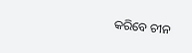କରିବେ ଚୀନ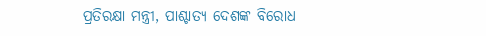ପ୍ରତିରକ୍ଷା ମନ୍ତ୍ରୀ, ପାଶ୍ଚାତ୍ୟ ଦେଶଙ୍କ ବିରୋଧ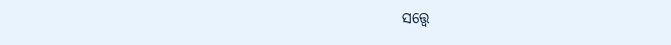ସତ୍ତ୍ୱେ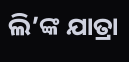ଲି’ଙ୍କ ଯାତ୍ରା